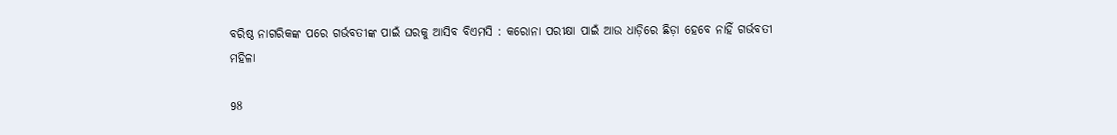ବରିଷ୍ଠ ନାଗରିକଙ୍କ ପରେ ଗର୍ଭବତୀଙ୍କ ପାଇଁ ଘରକୁ ଆସିବ ବିଏମସି : କରୋନା ପରୀକ୍ଷା ପାଇଁ ଆଉ ଧାଡ଼ିରେ ଛିଡ଼ା ହେବେ ନାହିଁ ଗର୍ଭବତୀ ମହିଳା

98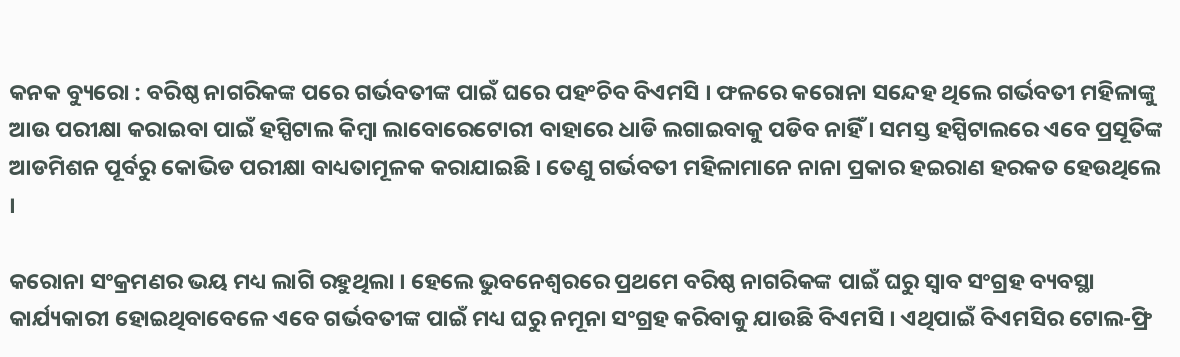କନକ ବ୍ୟୁରୋ : ବରିଷ୍ଠ ନାଗରିକଙ୍କ ପରେ ଗର୍ଭବତୀଙ୍କ ପାଇଁ ଘରେ ପହଂଚିବ ବିଏମସି । ଫଳରେ କରୋନା ସନ୍ଦେହ ଥିଲେ ଗର୍ଭବତୀ ମହିଳାଙ୍କୁ ଆଉ ପରୀକ୍ଷା କରାଇବା ପାଇଁ ହସ୍ପିଟାଲ କିମ୍ବା ଲାବୋରେଟୋରୀ ବାହାରେ ଧାଡି ଲଗାଇବାକୁ ପଡିବ ନାହିଁ । ସମସ୍ତ ହସ୍ପିଟାଲରେ ଏବେ ପ୍ରସୂତିଙ୍କ ଆଡମିଶନ ପୂର୍ବରୁ କୋଭିଡ ପରୀକ୍ଷା ବାଧ୍ୟତାମୂଳକ କରାଯାଇଛି । ତେଣୁ ଗର୍ଭବତୀ ମହିଳାମାନେ ନାନା ପ୍ରକାର ହଇରାଣ ହରକତ ହେଉଥିଲେ ।

କରୋନା ସଂକ୍ରମଣର ଭୟ ମଧ୍ୟ ଲାଗି ରହୁଥିଲା । ହେଲେ ଭୁବନେଶ୍ୱରରେ ପ୍ରଥମେ ବରିଷ୍ଠ ନାଗରିକଙ୍କ ପାଇଁ ଘରୁ ସ୍ୱାବ ସଂଗ୍ରହ ବ୍ୟବସ୍ଥା କାର୍ଯ୍ୟକାରୀ ହୋଇଥିବାବେଳେ ଏବେ ଗର୍ଭବତୀଙ୍କ ପାଇଁ ମଧ୍ୟ ଘରୁ ନମୂନା ସଂଗ୍ରହ କରିବାକୁ ଯାଉଛି ବିଏମସି । ଏଥିପାଇଁ ବିଏମସିର ଟୋଲ-ଫ୍ରି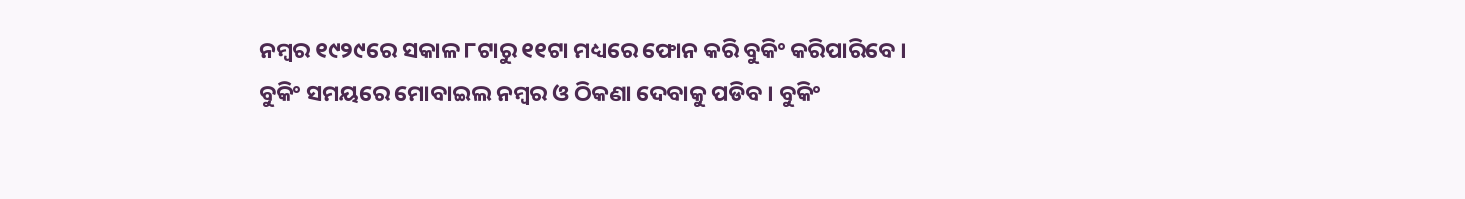ନମ୍ବର ୧୯୨୯ରେ ସକାଳ ୮ଟାରୁ ୧୧ଟା ମଧ୍ୟରେ ଫୋନ କରି ବୁକିଂ କରିପାରିବେ । ବୁକିଂ ସମୟରେ ମୋବାଇଲ ନମ୍ବର ଓ ଠିକଣା ଦେବାକୁ ପଡିବ । ବୁକିଂ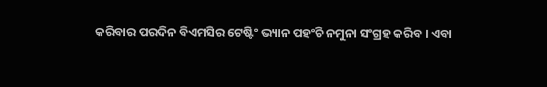କରିବାର ପରଦିନ ବିଏମସିର ଟେଷ୍ଟିଂ ଭ୍ୟାନ ପହଂଚି ନମୁନା ସଂଗ୍ରହ କରିବ । ଏବା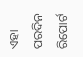ଏହା ପରଦିନ ରିପୋର୍ଟ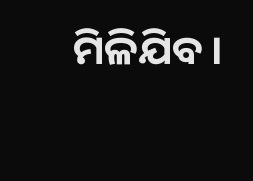ମିଳିଯିବ ।